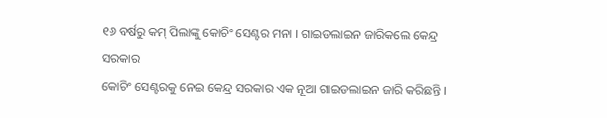୧୬ ବର୍ଷରୁ କମ୍ ପିଲାଙ୍କୁ କୋଚିଂ ସେଣ୍ଟର ମନା । ଗାଇଡଲାଇନ ଜାରିକଲେ କେନ୍ଦ୍ର ସରକାର
କୋଚିଂ ସେଣ୍ଟରକୁ ନେଇ କେନ୍ଦ୍ର ସରକାର ଏକ ନୂଆ ଗାଇଡଲାଇନ ଜାରି କରିଛନ୍ତି ।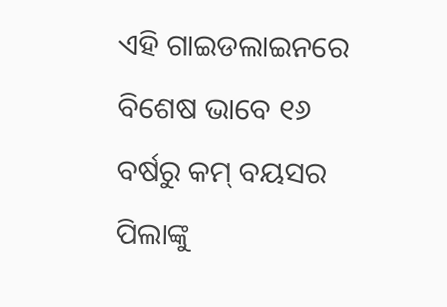ଏହି ଗାଇଡଲାଇନରେ ବିଶେଷ ଭାବେ ୧୬ ବର୍ଷରୁ କମ୍ ବୟସର ପିଲାଙ୍କୁ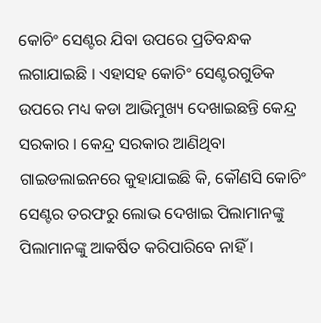କୋଚିଂ ସେଣ୍ଟର ଯିବା ଉପରେ ପ୍ରତିବନ୍ଧକ ଲଗାଯାଇଛି । ଏହାସହ କୋଚିଂ ସେଣ୍ଟରଗୁଡିକ ଉପରେ ମଧ୍ୟ କଡା ଆଭିମୁଖ୍ୟ ଦେଖାଇଛନ୍ତି କେନ୍ଦ୍ର ସରକାର । କେନ୍ଦ୍ର ସରକାର ଆଣିଥିବା ଗାଇଡଲାଇନରେ କୁହାଯାଇଛି କି, କୌଣସି କୋଚିଂ ସେଣ୍ଟର ତରଫରୁ ଲୋଭ ଦେଖାଇ ପିଲାମାନଙ୍କୁ ପିଲାମାନଙ୍କୁ ଆକର୍ଷିତ କରିପାରିବେ ନାହିଁ ।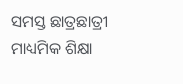ସମସ୍ତ ଛାତ୍ରଛାତ୍ରୀ ମାଧ୍ୟମିକ ଶିକ୍ଷା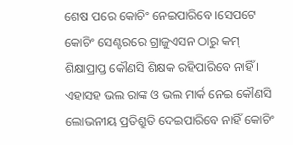ଶେଷ ପରେ କୋଚିଂ ନେଇପାରିବେ ।ସେପଟେ କୋଚିଂ ସେଣ୍ଟରରେ ଗ୍ରାଜୁଏସନ ଠାରୁ କମ୍ ଶିକ୍ଷାପ୍ରାପ୍ତ କୌଣସି ଶିକ୍ଷକ ରହିପାରିବେ ନାହିଁ । ଏହାସହ ଭଲ ରାଙ୍କ ଓ ଭଲ ମାର୍କ ନେଇ କୌଣସି ଲୋଭନୀୟ ପ୍ରତିଶ୍ରୁତି ଦେଇପାରିବେ ନାହିଁ କୋଚିଂ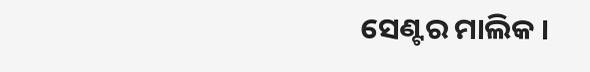ସେଣ୍ଟର ମାଲିକ ।